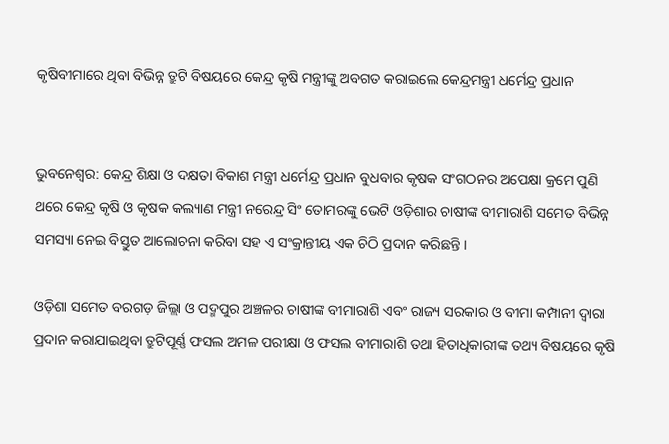କୃଷିବୀମାରେ ଥିବା ବିଭିନ୍ନ ତ୍ରୁଟି ବିଷୟରେ କେନ୍ଦ୍ର କୃଷି ମନ୍ତ୍ରୀଙ୍କୁ ଅବଗତ କରାଇଲେ କେନ୍ଦ୍ରମନ୍ତ୍ରୀ ଧର୍ମେନ୍ଦ୍ର ପ୍ରଧାନ


ଭୁବନେଶ୍ୱର: କେନ୍ଦ୍ର ଶିକ୍ଷା ଓ ଦକ୍ଷତା ବିକାଶ ମନ୍ତ୍ରୀ ଧର୍ମେନ୍ଦ୍ର ପ୍ରଧାନ ବୁଧବାର କୃଷକ ସଂଗଠନର ଅପେକ୍ଷା କ୍ରମେ ପୁଣି ଥରେ କେନ୍ଦ୍ର କୃଷି ଓ କୃଷକ କଲ୍ୟାଣ ମନ୍ତ୍ରୀ ନରେନ୍ଦ୍ର ସିଂ ତୋମରଙ୍କୁ ଭେଟି ଓଡ଼ିଶାର ଚାଷୀଙ୍କ ବୀମାରାଶି ସମେତ ବିଭିନ୍ନ ସମସ୍ୟା ନେଇ ବିସ୍ତୁତ ଆଲୋଚନା କରିବା ସହ ଏ ସଂକ୍ରାନ୍ତୀୟ ଏକ ଚିଠି ପ୍ରଦାନ କରିଛନ୍ତି ।

ଓଡ଼ିଶା ସମେତ ବରଗଡ଼ ଜିଲ୍ଲା ଓ ପଦ୍ମପୁର ଅଞ୍ଚଳର ଚାଷୀଙ୍କ ବୀମାରାଶି ଏବଂ ରାଜ୍ୟ ସରକାର ଓ ବୀମା କମ୍ପାନୀ ଦ୍ୱାରା ପ୍ରଦାନ କରାଯାଇଥିବା ତ୍ରୁଟିପୂର୍ଣ୍ଣ ଫସଲ ଅମଳ ପରୀକ୍ଷା ଓ ଫସଲ ବୀମାରାଶି ତଥା ହିତାଧିକାରୀଙ୍କ ତଥ୍ୟ ବିଷୟରେ କୃଷି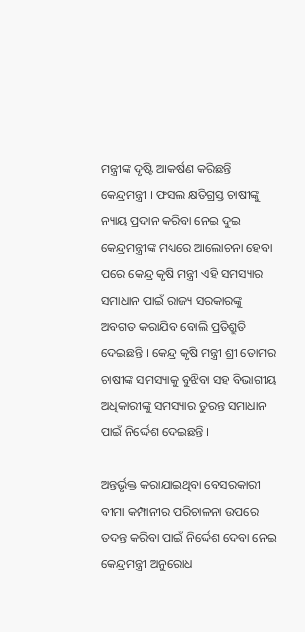ମନ୍ତ୍ରୀଙ୍କ ଦୃଷ୍ଟି ଆକର୍ଷଣ କରିଛନ୍ତି କେନ୍ଦ୍ରମନ୍ତ୍ରୀ । ଫସଲ କ୍ଷତିଗ୍ରସ୍ତ ଚାଷୀଙ୍କୁ ନ୍ୟାୟ ପ୍ରଦାନ କରିବା ନେଇ ଦୁଇ କେନ୍ଦ୍ରମନ୍ତ୍ରୀଙ୍କ ମଧ୍ୟରେ ଆଲୋଚନା ହେବା ପରେ କେନ୍ଦ୍ର କୃଷି ମନ୍ତ୍ରୀ ଏହି ସମସ୍ୟାର ସମାଧାନ ପାଇଁ ରାଜ୍ୟ ସରକାରଙ୍କୁ ଅବଗତ କରାଯିବ ବୋଲି ପ୍ରତିଶ୍ରୁତି ଦେଇଛନ୍ତି । କେନ୍ଦ୍ର କୃଷି ମନ୍ତ୍ରୀ ଶ୍ରୀ ତୋମର ଚାଷୀଙ୍କ ସମସ୍ୟାକୁ ବୁଝିବା ସହ ବିଭାଗୀୟ ଅଧିକାରୀଙ୍କୁ ସମସ୍ୟାର ତୁରନ୍ତ ସମାଧାନ ପାଇଁ ନିର୍ଦ୍ଦେଶ ଦେଇଛନ୍ତି ।

ଅନ୍ତର୍ଭୃକ୍ତ କରାଯାଇଥିବା ବେସରକାରୀ ବୀମା କମ୍ପାନୀର ପରିଚାଳନା ଉପରେ ତଦନ୍ତ କରିବା ପାଇଁ ନିର୍ଦ୍ଦେଶ ଦେବା ନେଇ କେନ୍ଦ୍ରମନ୍ତ୍ରୀ ଅନୁରୋଧ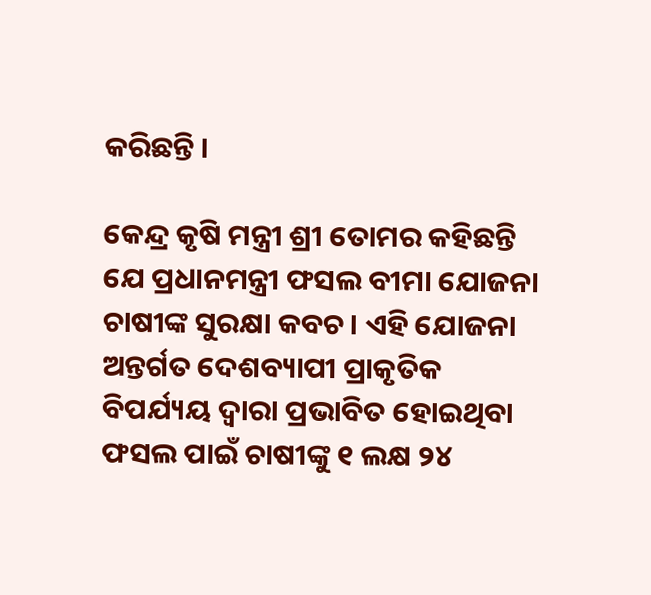କରିଛନ୍ତି ।

କେନ୍ଦ୍ର କୃଷି ମନ୍ତ୍ରୀ ଶ୍ରୀ ତୋମର କହିଛନ୍ତି ଯେ ପ୍ରଧାନମନ୍ତ୍ରୀ ଫସଲ ବୀମା ଯୋଜନା ଚାଷୀଙ୍କ ସୁରକ୍ଷା କବଚ । ଏହି ଯୋଜନା ଅନ୍ତର୍ଗତ ଦେଶବ୍ୟାପୀ ପ୍ରାକୃତିକ ବିପର୍ଯ୍ୟୟ ଦ୍ୱାରା ପ୍ରଭାବିତ ହୋଇଥିବା ଫସଲ ପାଇଁ ଚାଷୀଙ୍କୁ ୧ ଲକ୍ଷ ୨୪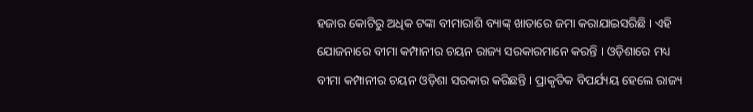ହଜାର କୋଟିରୁ ଅଧିକ ଟଙ୍କା ବୀମାରାଶି ବ୍ୟାଙ୍କ୍ ଖାତାରେ ଜମା କରାଯାଇସରିଛି । ଏହି ଯୋଜନାରେ ବୀମା କମ୍ପାନୀର ଚୟନ ରାଜ୍ୟ ସରକାରମାନେ କରନ୍ତି । ଓଡ଼ିଶାରେ ମଧ୍ୟ ବୀମା କମ୍ପାନୀର ଚୟନ ଓଡ଼ିଶା ସରକାର କରିଛନ୍ତି । ପ୍ରାକୃତିକ ବିପର୍ଯ୍ୟୟ ହେଲେ ରାଜ୍ୟ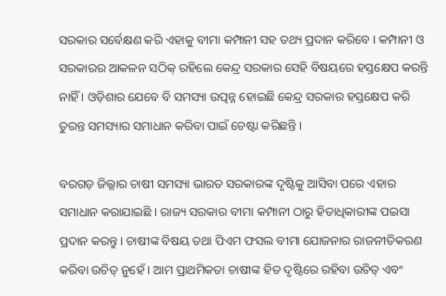ସରକାର ସର୍ବେକ୍ଷଣ କରି ଏହାକୁ ବୀମା କମ୍ପାନୀ ସହ ତଥ୍ୟ ପ୍ରଦାନ କରିବେ । କମ୍ପାନୀ ଓ ସରକାରର ଆକଳନ ସଠିକ୍ ରହିଲେ କେନ୍ଦ୍ର ସରକାର ସେହି ବିଷୟରେ ହସ୍ତକ୍ଷେପ କରନ୍ତି ନାହିଁ । ଓଡ଼ିଶାର ଯେବେ ବି ସମସ୍ୟା ଉତ୍ପନ୍ନ ହୋଇଛି କେନ୍ଦ୍ର ସରକାର ହସ୍ତକ୍ଷେପ କରି ତୁରନ୍ତ ସମସ୍ୟାର ସମାଧାନ କରିବା ପାଇଁ ଚେଷ୍ଟା କରିଛନ୍ତି ।

ବରଗଡ଼ ଜିଲ୍ଲାର ଚାଷୀ ସମସ୍ୟା ଭାରତ ସରକାରଙ୍କ ଦୃଷ୍ଟିକୁ ଆସିବା ପରେ ଏହାର ସମାଧାନ କରାଯାଇଛି । ରାଜ୍ୟ ସରକାର ବୀମା କମ୍ପାନୀ ଠାରୁ ହିତାଧିକାରୀଙ୍କ ପଇସା ପ୍ରଦାନ କରନ୍ତୁ । ଚାଷୀଙ୍କ ବିଷୟ ତଥା ପିଏମ ଫସଲ ବୀମା ଯୋଜନାର ରାଜନୀତିକରଣ କରିବା ଉଚିତ୍ ନୁହେଁ । ଆମ ପ୍ରାଥମିକତା ଚାଷୀଙ୍କ ହିତ ଦୃଷ୍ଟିରେ ରହିବା ଉଚିତ୍ ଏବଂ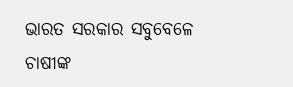ଭାରତ ସରକାର ସବୁବେଳେ ଚାଷୀଙ୍କ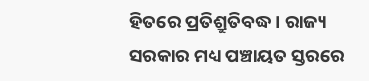ହିତରେ ପ୍ରତିଶ୍ରୁତିବଦ୍ଧ । ରାଜ୍ୟ ସରକାର ମଧ୍ୟ ପଞ୍ଚାୟତ ସ୍ତରରେ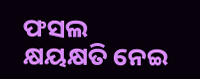ଫସଲ କ୍ଷୟକ୍ଷତି ନେଇ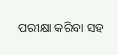ପରୀକ୍ଷା କରିବା ସହ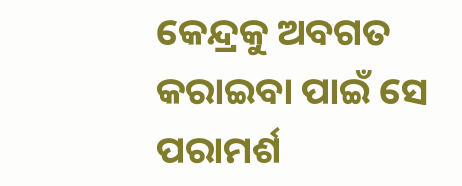କେନ୍ଦ୍ରକୁ ଅବଗତ କରାଇବା ପାଇଁ ସେ ପରାମର୍ଶ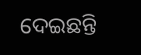ଦେଇଛନ୍ତି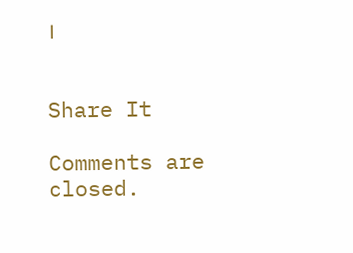।


Share It

Comments are closed.